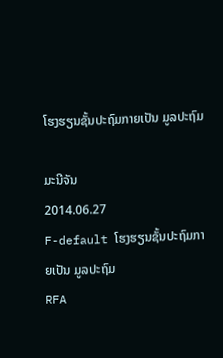ໂຮງຮຽນຊັ້ນປະຖົມກາຍເປັນ ມູລປະຖົມ

ມະນີຈັນ
2014.06.27
F-default ໂຮງຮຽນຊັ້ນປະຖົມກາຍເປັນ ມູລປະຖົມ
RFA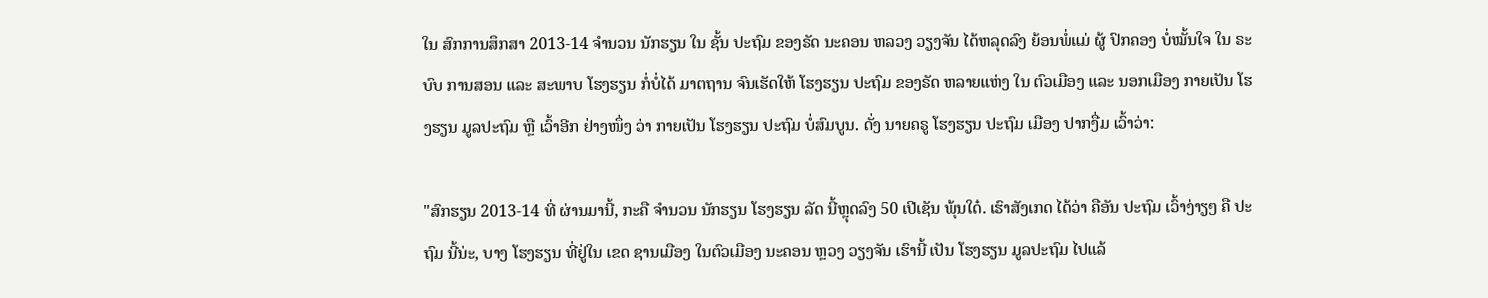ໃນ ສົກການສຶກສາ 2013-14 ຈຳນວນ ນັກຮຽນ ໃນ ຊັ້ນ ປະຖົມ ຂອງຣັດ ນະຄອນ ຫລວງ ວຽງຈັນ ໄດ້ຫລຸດລົງ ຍ້ອນພໍ່ແມ່ ຜູ້ ປົກຄອງ ບໍ່ໝັ້ນໃຈ ໃນ ຣະບົບ ການສອນ ແລະ ສະພາບ ໂຮງຮຽນ ກໍ່ບໍ່ໄດ້ ມາຕຖານ ຈົນເຮັດໃຫ້ ໂຮງຮຽນ ປະຖົມ ຂອງຣັດ ຫລາຍແຫ່ງ ໃນ ຕົວເມືອງ ແລະ ນອກເມືອງ ກາຍເປັນ ໂຮງຮຽນ ມູລປະຖົມ ຫຼື ເວົ້າອີກ ຢ່າງໜຶ່ງ ວ່າ ກາຍເປັນ ໂຮງຮຽນ ປະຖົມ ບໍ່ສົມບູນ. ດັ່ງ ນາຍຄຣູ ໂຮງຮຽນ ປະຖົມ ເມືອງ ປາກງື່ມ ເວົ້າວ່າ:

"ສົກຮຽນ 2013-14 ທີ່ ຜ່ານມານີ້, ກະຄື ຈຳນວນ ນັກຮຽນ ໂຮງຮຽນ ລັດ ນີ້ຫຼຸດລົງ 50 ເປີເຊັນ ພຸ້ນໃດ໋. ເຮົາສັງເກດ ໄດ້ວ່າ ຄືອັນ ປະຖົມ ເວົ້າງ່າຽໆ ຄື ປະຖົມ ນີ້ນ່ະ, ບາງ ໂຮງຮຽນ ທີ່ຢູ່ໃນ ເຂດ ຊານເມືອງ ໃນຕົວເມືອງ ນະຄອນ ຫຼວງ ວຽງຈັນ ເຮົານີ້ ເປັນ ໂຮງຮຽນ ມູລປະຖົມ ໄປແລ້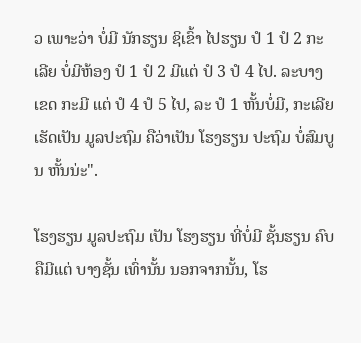ວ ເພາະວ່າ ບໍ່ມີ ນັກຮຽນ ຊິເຂົ້າ ໄປຮຽນ ປໍ 1 ປໍ 2 ກະ ເລີຍ ບໍ່ມີຫ້ອງ ປໍ 1 ປໍ 2 ມີແຕ່ ປໍ 3 ປໍ 4 ໄປ. ລະບາງເຂດ ກະມີ ແຕ່ ປໍ 4 ປໍ 5 ໄປ, ລະ ປໍ 1 ຫັ້ນບໍ່ມີ, ກະເລີຍ ເຮັດເປັນ ມູລປະຖົມ ຄືວ່າເປັນ ໂຮງຮຽນ ປະຖົມ ບໍ່ສົມບູນ ຫັ້ນນ່ະ".

ໂຮງຮຽນ ມູລປະຖົມ ເປັນ ໂຮງຮຽນ ທີ່ບໍ່ມີ ຊັ້ນຮຽນ ຄົບ ຄືມີແຕ່ ບາງຊັ້ນ ເທົ່ານັ້ນ ນອກຈາກນັ້ນ, ໂຮ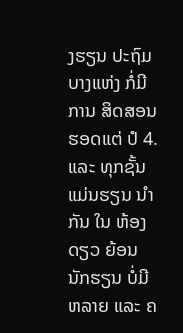ງຮຽນ ປະຖົມ ບາງແຫ່ງ ກໍ່ມີການ ສິດສອນ ຮອດແຕ່ ປໍ 4. ແລະ ທຸກຊັ້ນ ແມ່ນຮຽນ ນຳກັນ ໃນ ຫ້ອງດຽວ ຍ້ອນ ນັກຮຽນ ບໍ່ມີ ຫລາຍ ແລະ ຄ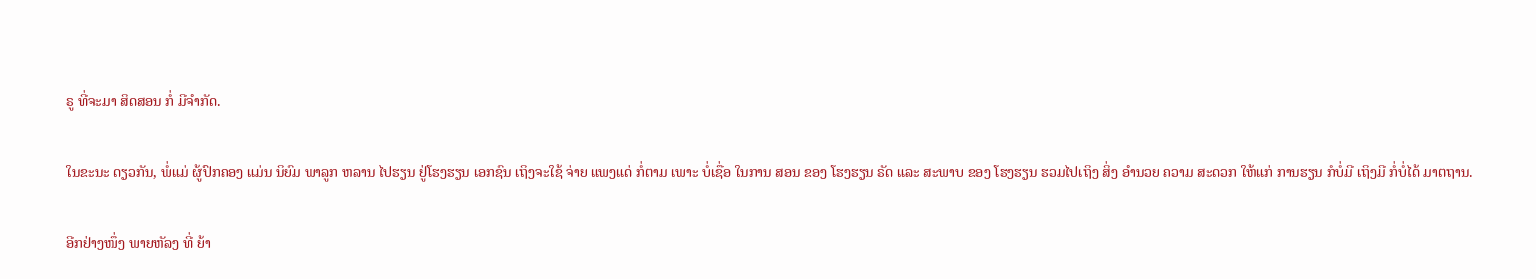ຣູ ທີ່ຈະມາ ສິດສອນ ກໍ່ ມີຈຳກັດ.

ໃນຂະນະ ດຽວກັນ, ພໍ່ແມ່ ຜູ້ປົກຄອງ ແມ່ນ ນິຍົມ ພາລູກ ຫລານ ໄປຮຽນ ຢູ່ໂຮງຮຽນ ເອກຊົນ ເຖິງຈະໃຊ້ ຈ່າຍ ແພງແດ່ ກໍ່ຕາມ ເພາະ ບໍ່ເຊື່ອ ໃນການ ສອນ ຂອງ ໂຮງຮຽນ ຣັດ ແລະ ສະພາບ ຂອງ ໂຮງຮຽນ ຮວມໄປເຖິງ ສິ່ງ ອຳນວຍ ຄວາມ ສະດວກ ໃຫ້ແກ່ ການຮຽນ ກໍບໍ່ມີ ເຖິງມີ ກໍ່ບໍ່ໄດ້ ມາຕຖານ.

ອີກຢ່າງໜຶ່ງ ພາຍຫັລງ ທີ່ ຍ້າ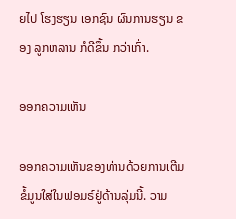ຍໄປ ໂຮງຮຽນ ເອກຊົນ ຜົນການຮຽນ ຂອງ ລູກຫລານ ກໍດີຂຶ້ນ ກວ່າເກົ່າ.

ອອກຄວາມເຫັນ

ອອກຄວາມເຫັນຂອງທ່ານດ້ວຍການເຕີມຂໍ້ມູນໃສ່ໃນຟອມຣ໌ຢູ່ດ້ານລຸ່ມນີ້. ວາມ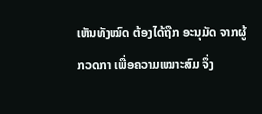ເຫັນທັງໝົດ ຕ້ອງໄດ້ຖືກ ອະນຸມັດ ຈາກຜູ້ ກວດກາ ເພື່ອຄວາມເໝາະສົມ ຈຶ່ງ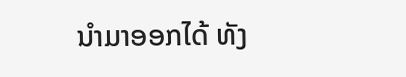ນໍາມາອອກໄດ້ ທັງ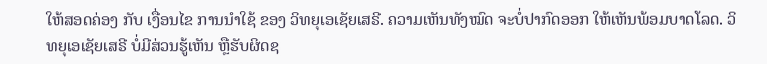ໃຫ້ສອດຄ່ອງ ກັບ ເງື່ອນໄຂ ການນຳໃຊ້ ຂອງ ວິທຍຸເອເຊັຍເສຣີ. ຄວາມເຫັນທັງໝົດ ຈະບໍ່ປາກົດອອກ ໃຫ້ເຫັນພ້ອມບາດໂລດ. ວິທຍຸເອເຊັຍເສຣີ ບໍ່ມີສ່ວນຮູ້ເຫັນ ຫຼືຮັບຜິດຊ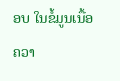ອບ ໃນຂໍ້ມູນເນື້ອຄວາ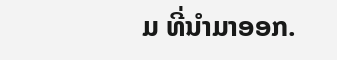ມ ທີ່ນໍາມາອອກ.